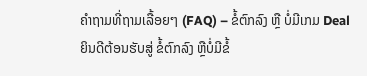ຄຳຖາມທີ່ຖາມເລື້ອຍໆ (FAQ) – ຂໍ້ຕົກລົງ ຫຼື ບໍ່ມີເກມ Deal
ຍິນດີຕ້ອນຮັບສູ່ ຂໍ້ຕົກລົງ ຫຼືບໍ່ມີຂໍ້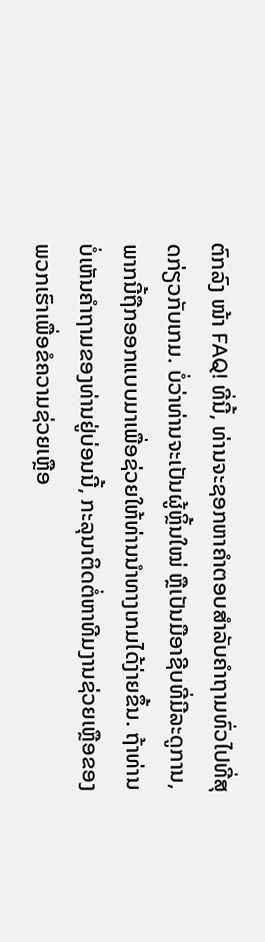ຕົກລົງ ໜ້າ FAQ! ທີ່ນີ້, ທ່ານຈະຊອກຫາຄໍາຕອບສໍາລັບຄໍາຖາມທົ່ວໄປທີ່ສຸດກ່ຽວກັບເກມ. ບໍ່ວ່າທ່ານຈະເປັນຜູ້ຫຼິ້ນໃໝ່ ຫຼືເປັນມືອາຊີບທີ່ມີລະດູການ, ພາກນີ້ຖືກອອກແບບມາເພື່ອຊ່ວຍໃຫ້ທ່ານນຳທາງເກມໄດ້ງ່າຍຂຶ້ນ. ຖ້າທ່ານບໍ່ເຫັນຄຳຖາມຂອງທ່ານຢູ່ບ່ອນນີ້, ກະລຸນາຕິດຕໍ່ຫາທີມງານຊ່ວຍເຫຼືອຂອງພວກເຮົາເພື່ອຂໍຄວາມຊ່ວຍເຫຼືອ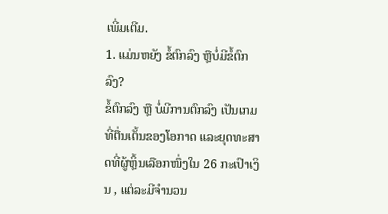ເພີ່ມເຕີມ.
1. ແມ່ນຫຍັງ ຂໍ້ຕົກລົງ ຫຼືບໍ່ມີຂໍ້ຕົກລົງ?
ຂໍ້ຕົກລົງ ຫຼື ບໍ່ມີການຕົກລົງ ເປັນເກມທີ່ຕື່ນເຕັ້ນຂອງໂອກາດ ແລະຍຸດທະສາດທີ່ຜູ້ຫຼິ້ນເລືອກໜຶ່ງໃນ 26 ກະເປົາເງິນ , ແຕ່ລະມີຈໍານວນ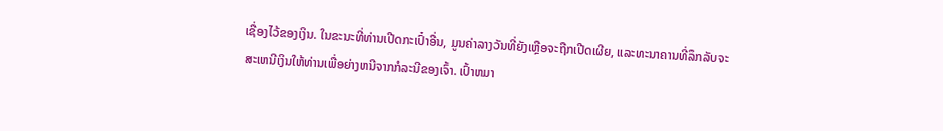ເຊື່ອງໄວ້ຂອງເງິນ. ໃນຂະນະທີ່ທ່ານເປີດກະເປົ໋າອື່ນ, ມູນຄ່າລາງວັນທີ່ຍັງເຫຼືອຈະຖືກເປີດເຜີຍ, ແລະທະນາຄານທີ່ລຶກລັບຈະສະເຫນີເງິນໃຫ້ທ່ານເພື່ອຍ່າງຫນີຈາກກໍລະນີຂອງເຈົ້າ. ເປົ້າຫມາ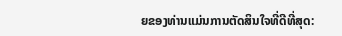ຍຂອງທ່ານແມ່ນການຕັດສິນໃຈທີ່ດີທີ່ສຸດ: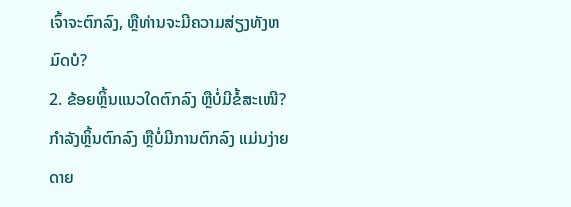ເຈົ້າຈະຕົກລົງ, ຫຼືທ່ານຈະມີຄວາມສ່ຽງທັງຫມົດບໍ?
2. ຂ້ອຍຫຼິ້ນແນວໃດຕົກລົງ ຫຼືບໍ່ມີຂໍ້ສະເໜີ?
ກຳລັງຫຼິ້ນຕົກລົງ ຫຼືບໍ່ມີການຕົກລົງ ແມ່ນງ່າຍດາຍ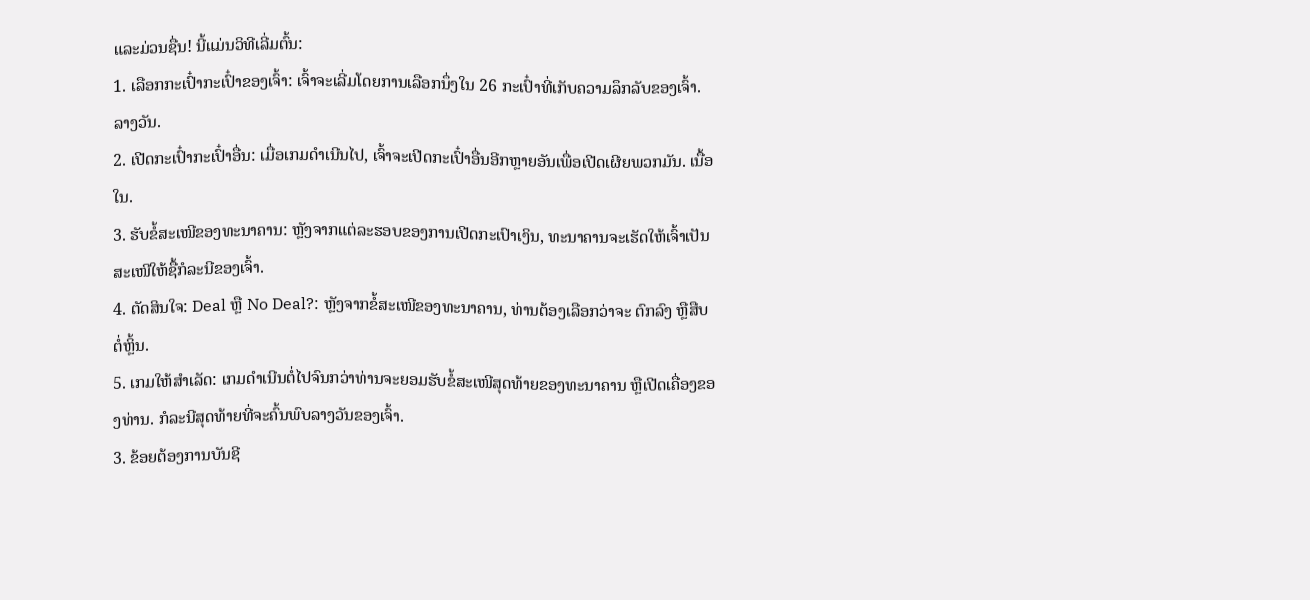ແລະມ່ວນຊື່ນ! ນີ້ແມ່ນວິທີເລີ່ມຕົ້ນ:
1. ເລືອກກະເປົ໋າກະເປົ໋າຂອງເຈົ້າ: ເຈົ້າຈະເລີ່ມໂດຍການເລືອກນຶ່ງໃນ 26 ກະເປົ໋າທີ່ເກັບຄວາມລຶກລັບຂອງເຈົ້າ. ລາງວັນ.
2. ເປີດກະເປົ໋າກະເປົ໋າອື່ນ: ເມື່ອເກມດຳເນີນໄປ, ເຈົ້າຈະເປີດກະເປົ໋າອື່ນອີກຫຼາຍອັນເພື່ອເປີດເຜີຍພວກມັນ. ເນື້ອໃນ.
3. ຮັບຂໍ້ສະເໜີຂອງທະນາຄານ: ຫຼັງຈາກແຕ່ລະຮອບຂອງການເປີດກະເປົາເງິນ, ທະນາຄານຈະເຮັດໃຫ້ເຈົ້າເປັນ ສະເໜີໃຫ້ຊື້ກໍລະນີຂອງເຈົ້າ.
4. ຕັດສິນໃຈ: Deal ຫຼື No Deal?: ຫຼັງຈາກຂໍ້ສະເໜີຂອງທະນາຄານ, ທ່ານຕ້ອງເລືອກວ່າຈະ ຕົກລົງ ຫຼືສືບຕໍ່ຫຼິ້ນ.
5. ເກມໃຫ້ສຳເລັດ: ເກມດຳເນີນຕໍ່ໄປຈົນກວ່າທ່ານຈະຍອມຮັບຂໍ້ສະເໜີສຸດທ້າຍຂອງທະນາຄານ ຫຼືເປີດເຄື່ອງຂອງທ່ານ. ກໍລະນີສຸດທ້າຍທີ່ຈະຄົ້ນພົບລາງວັນຂອງເຈົ້າ.
3. ຂ້ອຍຕ້ອງການບັນຊີ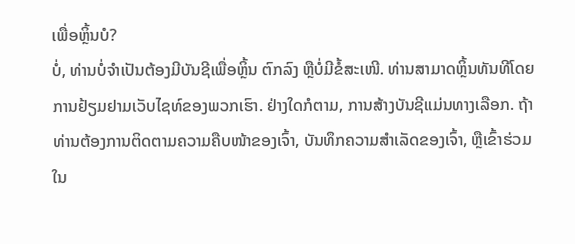ເພື່ອຫຼິ້ນບໍ?
ບໍ່, ທ່ານບໍ່ຈຳເປັນຕ້ອງມີບັນຊີເພື່ອຫຼິ້ນ ຕົກລົງ ຫຼືບໍ່ມີຂໍ້ສະເໜີ. ທ່ານສາມາດຫຼິ້ນທັນທີໂດຍການຢ້ຽມຢາມເວັບໄຊທ໌ຂອງພວກເຮົາ. ຢ່າງໃດກໍຕາມ, ການສ້າງບັນຊີແມ່ນທາງເລືອກ. ຖ້າທ່ານຕ້ອງການຕິດຕາມຄວາມຄືບໜ້າຂອງເຈົ້າ, ບັນທຶກຄວາມສຳເລັດຂອງເຈົ້າ, ຫຼືເຂົ້າຮ່ວມໃນ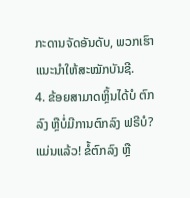ກະດານຈັດອັນດັບ, ພວກເຮົາແນະນຳໃຫ້ສະໝັກບັນຊີ.
4. ຂ້ອຍສາມາດຫຼິ້ນໄດ້ບໍ ຕົກລົງ ຫຼືບໍ່ມີການຕົກລົງ ຟຣີບໍ?
ແມ່ນແລ້ວ! ຂໍ້ຕົກລົງ ຫຼື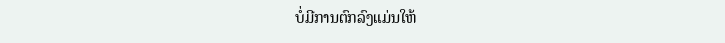ບໍ່ມີການຕົກລົງແມ່ນໃຫ້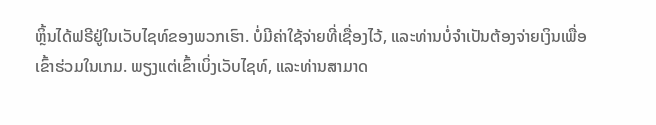ຫຼິ້ນໄດ້ຟຣີຢູ່ໃນເວັບໄຊທ໌ຂອງພວກເຮົາ. ບໍ່ມີຄ່າໃຊ້ຈ່າຍທີ່ເຊື່ອງໄວ້, ແລະທ່ານບໍ່ຈໍາເປັນຕ້ອງຈ່າຍເງິນເພື່ອເຂົ້າຮ່ວມໃນເກມ. ພຽງແຕ່ເຂົ້າເບິ່ງເວັບໄຊທ໌, ແລະທ່ານສາມາດ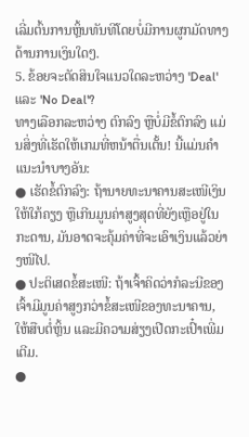ເລີ່ມຕົ້ນການຫຼິ້ນທັນທີໂດຍບໍ່ມີການຜູກມັດທາງດ້ານການເງິນໃດໆ.
5. ຂ້ອຍຈະຕັດສິນໃຈແນວໃດລະຫວ່າງ 'Deal' ແລະ 'No Deal'?
ທາງເລືອກລະຫວ່າງ ຕົກລົງ ຫຼືບໍ່ມີຂໍ້ຕົກລົງ ແມ່ນສິ່ງທີ່ເຮັດໃຫ້ເກມທີ່ຫນ້າຕື່ນເຕັ້ນ! ນີ້ແມ່ນຄຳແນະນຳບາງອັນ:
● ເຮັດຂໍ້ຕົກລົງ: ຖ້ານາຍທະນາຄານສະເໜີເງິນໃຫ້ໃກ້ຄຽງ ຫຼືເກີນມູນຄ່າສູງສຸດທີ່ຍັງເຫຼືອຢູ່ໃນກະດານ, ມັນອາດຈະຄຸ້ມຄ່າທີ່ຈະເອົາເງິນແລ້ວຍ່າງໜີໄປ.
● ປະຕິເສດຂໍ້ສະເໜີ: ຖ້າເຈົ້າຄິດວ່າກໍລະນີຂອງເຈົ້າມີມູນຄ່າສູງກວ່າຂໍ້ສະເໜີຂອງທະນາຄານ, ໃຫ້ສືບຕໍ່ຫຼິ້ນ ແລະມີຄວາມສ່ຽງເປີດກະເປົ໋າເພີ່ມເຕີມ.
●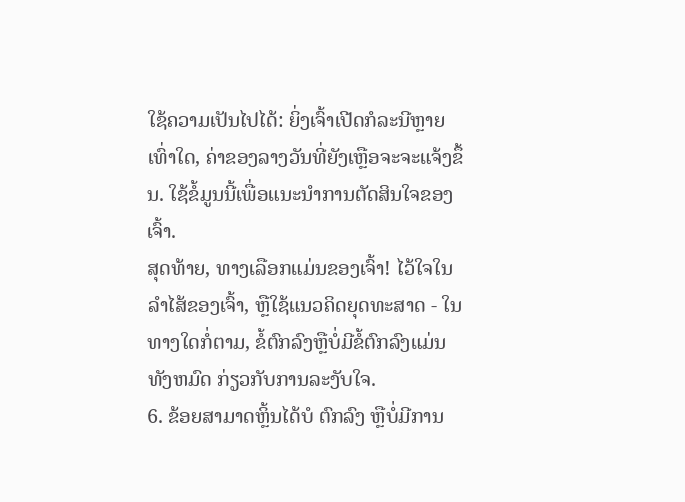ໃຊ້ຄວາມເປັນໄປໄດ້: ຍິ່ງເຈົ້າເປີດກໍລະນີຫຼາຍເທົ່າໃດ, ຄ່າຂອງລາງວັນທີ່ຍັງເຫຼືອຈະຈະແຈ້ງຂຶ້ນ. ໃຊ້ຂໍ້ມູນນີ້ເພື່ອແນະນຳການຕັດສິນໃຈຂອງເຈົ້າ.
ສຸດທ້າຍ, ທາງເລືອກແມ່ນຂອງເຈົ້າ! ໄວ້ໃຈໃນລໍາໄສ້ຂອງເຈົ້າ, ຫຼືໃຊ້ແນວຄິດຍຸດທະສາດ - ໃນທາງໃດກໍ່ຕາມ, ຂໍ້ຕົກລົງຫຼືບໍ່ມີຂໍ້ຕົກລົງແມ່ນທັງຫມົດ ກ່ຽວກັບການລະງັບໃຈ.
6. ຂ້ອຍສາມາດຫຼິ້ນໄດ້ບໍ ຕົກລົງ ຫຼືບໍ່ມີການ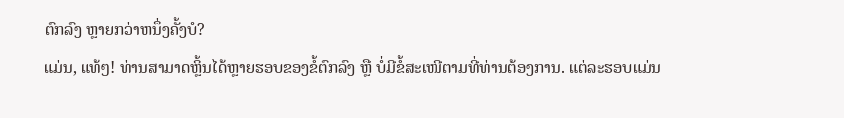ຕົກລົງ ຫຼາຍກວ່າຫນຶ່ງຄັ້ງບໍ?
ແມ່ນ, ແທ້ໆ! ທ່ານສາມາດຫຼິ້ນໄດ້ຫຼາຍຮອບຂອງຂໍ້ຕົກລົງ ຫຼື ບໍ່ມີຂໍ້ສະເໜີຕາມທີ່ທ່ານຕ້ອງການ. ແຕ່ລະຮອບແມ່ນ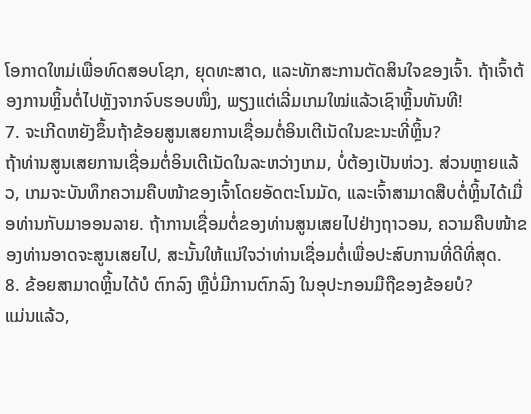ໂອກາດໃຫມ່ເພື່ອທົດສອບໂຊກ, ຍຸດທະສາດ, ແລະທັກສະການຕັດສິນໃຈຂອງເຈົ້າ. ຖ້າເຈົ້າຕ້ອງການຫຼິ້ນຕໍ່ໄປຫຼັງຈາກຈົບຮອບໜຶ່ງ, ພຽງແຕ່ເລີ່ມເກມໃໝ່ແລ້ວເຊົາຫຼິ້ນທັນທີ!
7. ຈະເກີດຫຍັງຂຶ້ນຖ້າຂ້ອຍສູນເສຍການເຊື່ອມຕໍ່ອິນເຕີເນັດໃນຂະນະທີ່ຫຼິ້ນ?
ຖ້າທ່ານສູນເສຍການເຊື່ອມຕໍ່ອິນເຕີເນັດໃນລະຫວ່າງເກມ, ບໍ່ຕ້ອງເປັນຫ່ວງ. ສ່ວນຫຼາຍແລ້ວ, ເກມຈະບັນທຶກຄວາມຄືບໜ້າຂອງເຈົ້າໂດຍອັດຕະໂນມັດ, ແລະເຈົ້າສາມາດສືບຕໍ່ຫຼິ້ນໄດ້ເມື່ອທ່ານກັບມາອອນລາຍ. ຖ້າການເຊື່ອມຕໍ່ຂອງທ່ານສູນເສຍໄປຢ່າງຖາວອນ, ຄວາມຄືບໜ້າຂອງທ່ານອາດຈະສູນເສຍໄປ, ສະນັ້ນໃຫ້ແນ່ໃຈວ່າທ່ານເຊື່ອມຕໍ່ເພື່ອປະສົບການທີ່ດີທີ່ສຸດ.
8. ຂ້ອຍສາມາດຫຼິ້ນໄດ້ບໍ ຕົກລົງ ຫຼືບໍ່ມີການຕົກລົງ ໃນອຸປະກອນມືຖືຂອງຂ້ອຍບໍ?
ແມ່ນແລ້ວ,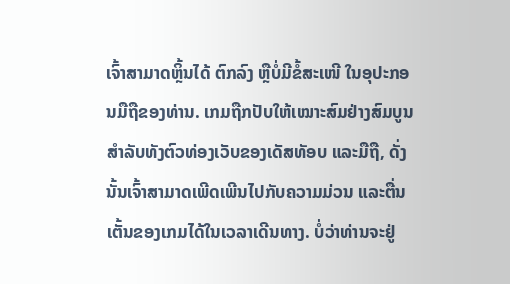ເຈົ້າສາມາດຫຼິ້ນໄດ້ ຕົກລົງ ຫຼືບໍ່ມີຂໍ້ສະເໜີ ໃນອຸປະກອນມືຖືຂອງທ່ານ. ເກມຖືກປັບໃຫ້ເໝາະສົມຢ່າງສົມບູນສໍາລັບທັງຕົວທ່ອງເວັບຂອງເດັສທັອບ ແລະມືຖື, ດັ່ງນັ້ນເຈົ້າສາມາດເພີດເພີນໄປກັບຄວາມມ່ວນ ແລະຕື່ນເຕັ້ນຂອງເກມໄດ້ໃນເວລາເດີນທາງ. ບໍ່ວ່າທ່ານຈະຢູ່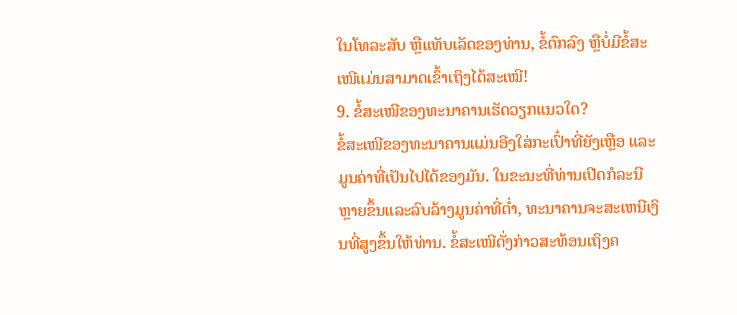ໃນໂທລະສັບ ຫຼືແທັບເລັດຂອງທ່ານ, ຂໍ້ຕົກລົງ ຫຼືບໍ່ມີຂໍ້ສະເໜີແມ່ນສາມາດເຂົ້າເຖິງໄດ້ສະເໝີ!
9. ຂໍ້ສະເໜີຂອງທະນາຄານເຮັດວຽກແນວໃດ?
ຂໍ້ສະເໜີຂອງທະນາຄານແມ່ນອີງໃສ່ກະເປົ໋າທີ່ຍັງເຫຼືອ ແລະມູນຄ່າທີ່ເປັນໄປໄດ້ຂອງມັນ. ໃນຂະນະທີ່ທ່ານເປີດກໍລະນີຫຼາຍຂຶ້ນແລະລົບລ້າງມູນຄ່າທີ່ຕໍ່າ, ທະນາຄານຈະສະເຫນີເງິນທີ່ສູງຂຶ້ນໃຫ້ທ່ານ. ຂໍ້ສະເໜີດັ່ງກ່າວສະທ້ອນເຖິງຄ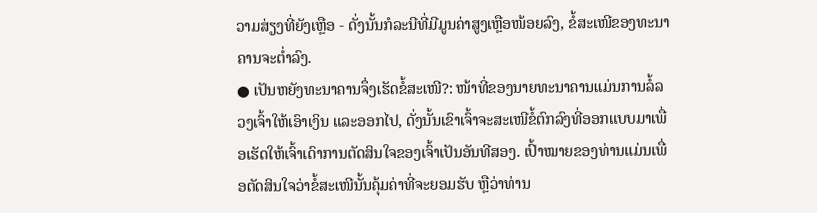ວາມສ່ຽງທີ່ຍັງເຫຼືອ - ດັ່ງນັ້ນກໍລະນີທີ່ມີມູນຄ່າສູງເຫຼືອໜ້ອຍລົງ, ຂໍ້ສະເໜີຂອງທະນາຄານຈະຕ່ຳລົງ.
● ເປັນຫຍັງທະນາຄານຈຶ່ງເຮັດຂໍ້ສະເໜີ?: ໜ້າທີ່ຂອງນາຍທະນາຄານແມ່ນການລໍ້ລວງເຈົ້າໃຫ້ເອົາເງິນ ແລະອອກໄປ, ດັ່ງນັ້ນເຂົາເຈົ້າຈະສະເໜີຂໍ້ຕົກລົງທີ່ອອກແບບມາເພື່ອເຮັດໃຫ້ເຈົ້າເດົາການຕັດສິນໃຈຂອງເຈົ້າເປັນອັນທີສອງ. ເປົ້າໝາຍຂອງທ່ານແມ່ນເພື່ອຕັດສິນໃຈວ່າຂໍ້ສະເໜີນັ້ນຄຸ້ມຄ່າທີ່ຈະຍອມຮັບ ຫຼືວ່າທ່ານ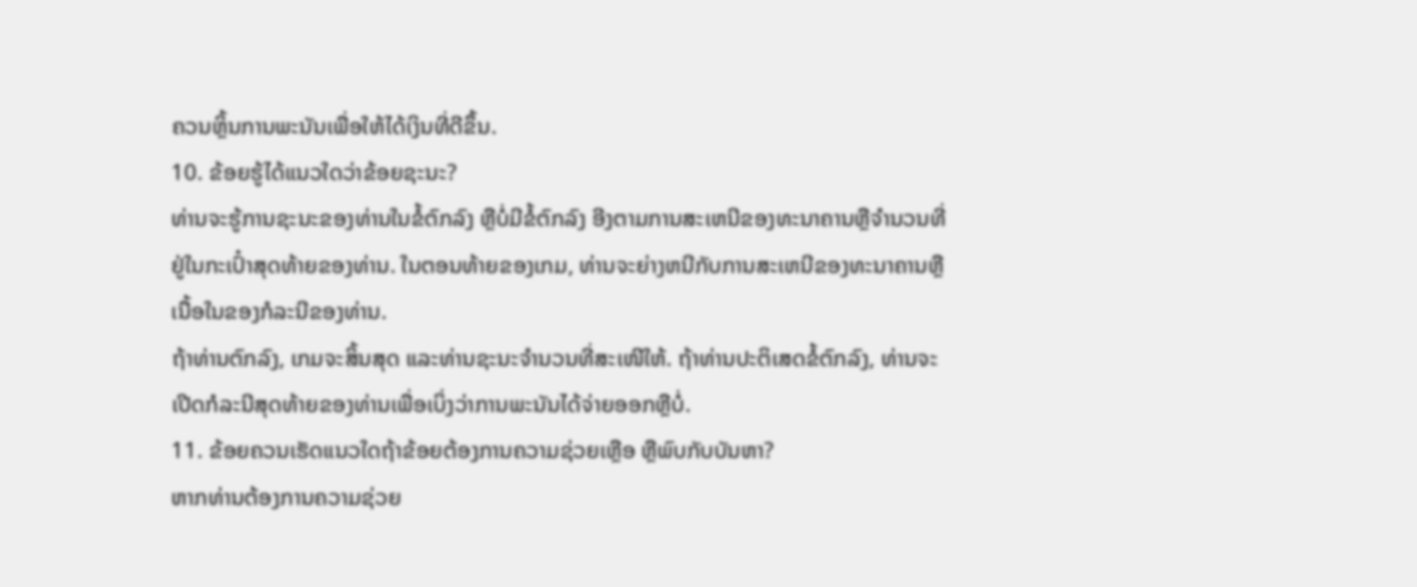ຄວນຫຼິ້ນການພະນັນເພື່ອໃຫ້ໄດ້ເງິນທີ່ດີຂຶ້ນ.
10. ຂ້ອຍຮູ້ໄດ້ແນວໃດວ່າຂ້ອຍຊະນະ?
ທ່ານຈະຮູ້ການຊະນະຂອງທ່ານໃນຂໍ້ຕົກລົງ ຫຼືບໍ່ມີຂໍ້ຕົກລົງ ອີງຕາມການສະເຫນີຂອງທະນາຄານຫຼືຈໍານວນທີ່ຢູ່ໃນກະເປົ໋າສຸດທ້າຍຂອງທ່ານ. ໃນຕອນທ້າຍຂອງເກມ, ທ່ານຈະຍ່າງຫນີກັບການສະເຫນີຂອງທະນາຄານຫຼືເນື້ອໃນຂອງກໍລະນີຂອງທ່ານ.
ຖ້າທ່ານຕົກລົງ, ເກມຈະສິ້ນສຸດ ແລະທ່ານຊະນະຈໍານວນທີ່ສະເໜີໃຫ້. ຖ້າທ່ານປະຕິເສດຂໍ້ຕົກລົງ, ທ່ານຈະເປີດກໍລະນີສຸດທ້າຍຂອງທ່ານເພື່ອເບິ່ງວ່າການພະນັນໄດ້ຈ່າຍອອກຫຼືບໍ່.
11. ຂ້ອຍຄວນເຮັດແນວໃດຖ້າຂ້ອຍຕ້ອງການຄວາມຊ່ວຍເຫຼືອ ຫຼືພົບກັບບັນຫາ?
ຫາກທ່ານຕ້ອງການຄວາມຊ່ວຍ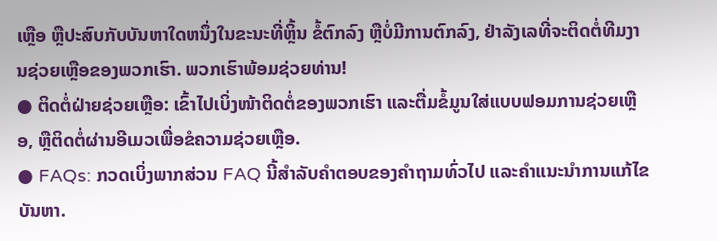ເຫຼືອ ຫຼືປະສົບກັບບັນຫາໃດຫນຶ່ງໃນຂະນະທີ່ຫຼິ້ນ ຂໍ້ຕົກລົງ ຫຼືບໍ່ມີການຕົກລົງ, ຢ່າລັງເລທີ່ຈະຕິດຕໍ່ທີມງານຊ່ວຍເຫຼືອຂອງພວກເຮົາ. ພວກເຮົາພ້ອມຊ່ວຍທ່ານ!
● ຕິດຕໍ່ຝ່າຍຊ່ວຍເຫຼືອ: ເຂົ້າໄປເບິ່ງໜ້າຕິດຕໍ່ຂອງພວກເຮົາ ແລະຕື່ມຂໍ້ມູນໃສ່ແບບຟອມການຊ່ວຍເຫຼືອ, ຫຼືຕິດຕໍ່ຜ່ານອີເມວເພື່ອຂໍຄວາມຊ່ວຍເຫຼືອ.
● FAQs: ກວດເບິ່ງພາກສ່ວນ FAQ ນີ້ສໍາລັບຄໍາຕອບຂອງຄໍາຖາມທົ່ວໄປ ແລະຄໍາແນະນໍາການແກ້ໄຂບັນຫາ.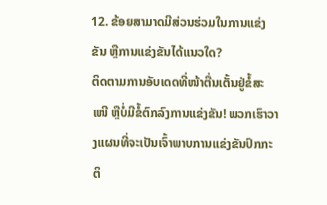12. ຂ້ອຍສາມາດມີສ່ວນຮ່ວມໃນການແຂ່ງຂັນ ຫຼືການແຂ່ງຂັນໄດ້ແນວໃດ?
ຕິດຕາມການອັບເດດທີ່ໜ້າຕື່ນເຕັ້ນຢູ່ຂໍ້ສະ ເໜີ ຫຼືບໍ່ມີຂໍ້ຕົກລົງການແຂ່ງຂັນ! ພວກເຮົາວາງແຜນທີ່ຈະເປັນເຈົ້າພາບການແຂ່ງຂັນປົກກະຕິ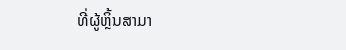ທີ່ຜູ້ຫຼິ້ນສາມາ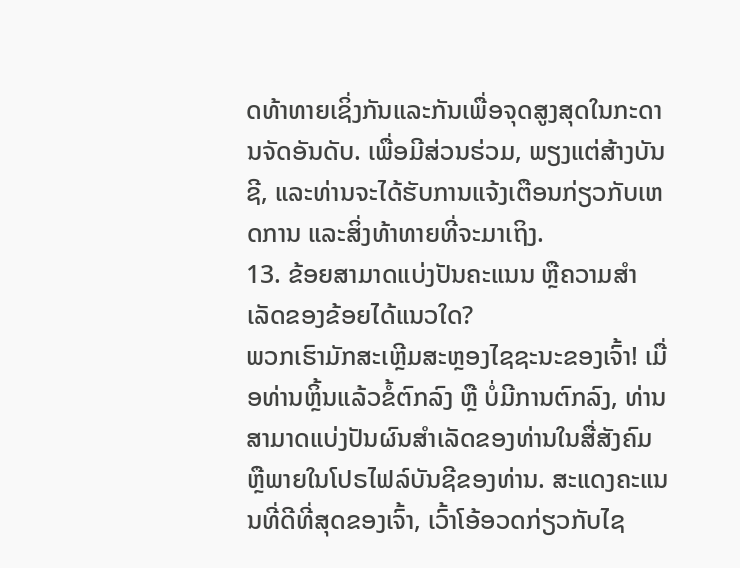ດທ້າທາຍເຊິ່ງກັນແລະກັນເພື່ອຈຸດສູງສຸດໃນກະດານຈັດອັນດັບ. ເພື່ອມີສ່ວນຮ່ວມ, ພຽງແຕ່ສ້າງບັນຊີ, ແລະທ່ານຈະໄດ້ຮັບການແຈ້ງເຕືອນກ່ຽວກັບເຫດການ ແລະສິ່ງທ້າທາຍທີ່ຈະມາເຖິງ.
13. ຂ້ອຍສາມາດແບ່ງປັນຄະແນນ ຫຼືຄວາມສຳເລັດຂອງຂ້ອຍໄດ້ແນວໃດ?
ພວກເຮົາມັກສະເຫຼີມສະຫຼອງໄຊຊະນະຂອງເຈົ້າ! ເມື່ອທ່ານຫຼິ້ນແລ້ວຂໍ້ຕົກລົງ ຫຼື ບໍ່ມີການຕົກລົງ, ທ່ານສາມາດແບ່ງປັນຜົນສໍາເລັດຂອງທ່ານໃນສື່ສັງຄົມ ຫຼືພາຍໃນໂປຣໄຟລ໌ບັນຊີຂອງທ່ານ. ສະແດງຄະແນນທີ່ດີທີ່ສຸດຂອງເຈົ້າ, ເວົ້າໂອ້ອວດກ່ຽວກັບໄຊ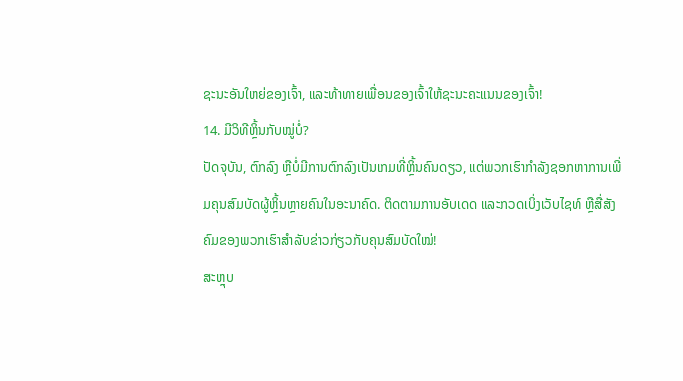ຊະນະອັນໃຫຍ່ຂອງເຈົ້າ, ແລະທ້າທາຍເພື່ອນຂອງເຈົ້າໃຫ້ຊະນະຄະແນນຂອງເຈົ້າ!
14. ມີວິທີຫຼິ້ນກັບໝູ່ບໍ່?
ປັດຈຸບັນ, ຕົກລົງ ຫຼືບໍ່ມີການຕົກລົງເປັນເກມທີ່ຫຼິ້ນຄົນດຽວ, ແຕ່ພວກເຮົາກຳລັງຊອກຫາການເພີ່ມຄຸນສົມບັດຜູ້ຫຼິ້ນຫຼາຍຄົນໃນອະນາຄົດ. ຕິດຕາມການອັບເດດ ແລະກວດເບິ່ງເວັບໄຊທ໌ ຫຼືສື່ສັງຄົມຂອງພວກເຮົາສຳລັບຂ່າວກ່ຽວກັບຄຸນສົມບັດໃໝ່!
ສະຫຼຸບ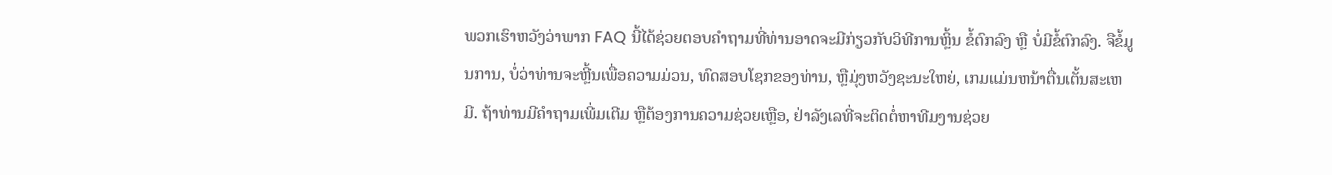ພວກເຮົາຫວັງວ່າພາກ FAQ ນີ້ໄດ້ຊ່ວຍຕອບຄໍາຖາມທີ່ທ່ານອາດຈະມີກ່ຽວກັບວິທີການຫຼິ້ນ ຂໍ້ຕົກລົງ ຫຼື ບໍ່ມີຂໍ້ຕົກລົງ. ຈືຂໍ້ມູນການ, ບໍ່ວ່າທ່ານຈະຫຼີ້ນເພື່ອຄວາມມ່ວນ, ທົດສອບໂຊກຂອງທ່ານ, ຫຼືມຸ່ງຫວັງຊະນະໃຫຍ່, ເກມແມ່ນຫນ້າຕື່ນເຕັ້ນສະເຫມີ. ຖ້າທ່ານມີຄຳຖາມເພີ່ມເຕີມ ຫຼືຕ້ອງການຄວາມຊ່ວຍເຫຼືອ, ຢ່າລັງເລທີ່ຈະຕິດຕໍ່ຫາທີມງານຊ່ວຍ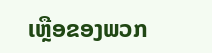ເຫຼືອຂອງພວກ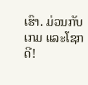ເຮົາ. ມ່ວນກັບເກມ ແລະໂຊກດີ!